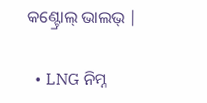କଣ୍ଟ୍ରୋଲ୍ ଭାଲଭ୍ |

  • LNG ନିମ୍ନ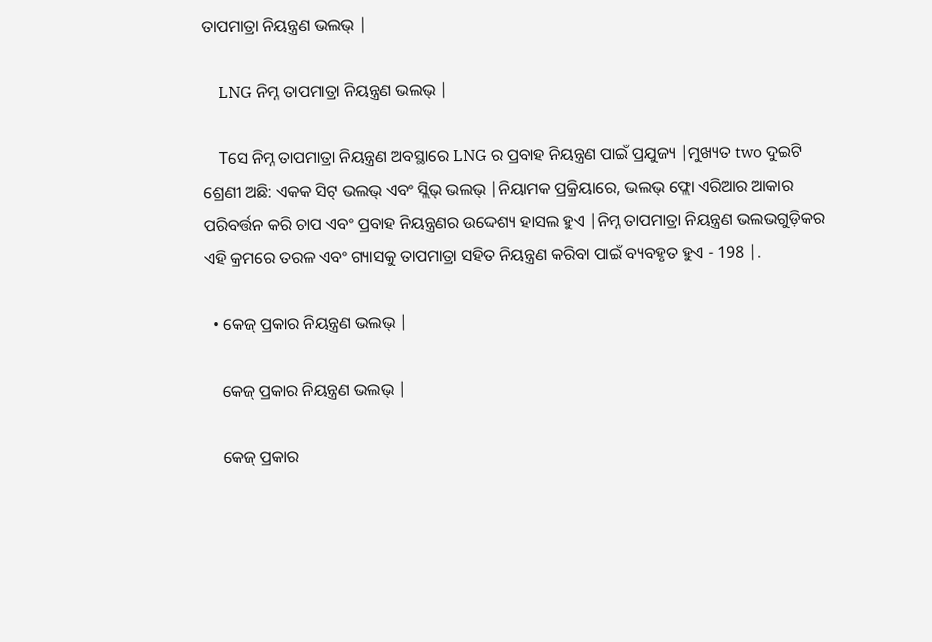ତାପମାତ୍ରା ନିୟନ୍ତ୍ରଣ ଭଲଭ୍ |

    LNG ନିମ୍ନ ତାପମାତ୍ରା ନିୟନ୍ତ୍ରଣ ଭଲଭ୍ |

    Tସେ ନିମ୍ନ ତାପମାତ୍ରା ନିୟନ୍ତ୍ରଣ ଅବସ୍ଥାରେ LNG ର ପ୍ରବାହ ନିୟନ୍ତ୍ରଣ ପାଇଁ ପ୍ରଯୁଜ୍ୟ |ମୁଖ୍ୟତ two ଦୁଇଟି ଶ୍ରେଣୀ ଅଛି: ଏକକ ସିଟ୍ ଭଲଭ୍ ଏବଂ ସ୍ଲିଭ୍ ଭଲଭ୍ |ନିୟାମକ ପ୍ରକ୍ରିୟାରେ, ଭଲଭ୍ ଫ୍ଲୋ ଏରିଆର ଆକାର ପରିବର୍ତ୍ତନ କରି ଚାପ ଏବଂ ପ୍ରବାହ ନିୟନ୍ତ୍ରଣର ଉଦ୍ଦେଶ୍ୟ ହାସଲ ହୁଏ |ନିମ୍ନ ତାପମାତ୍ରା ନିୟନ୍ତ୍ରଣ ଭଲଭଗୁଡ଼ିକର ଏହି କ୍ରମରେ ତରଳ ଏବଂ ଗ୍ୟାସକୁ ତାପମାତ୍ରା ସହିତ ନିୟନ୍ତ୍ରଣ କରିବା ପାଇଁ ବ୍ୟବହୃତ ହୁଏ - 198 |.

  • କେଜ୍ ପ୍ରକାର ନିୟନ୍ତ୍ରଣ ଭଲଭ୍ |

    କେଜ୍ ପ୍ରକାର ନିୟନ୍ତ୍ରଣ ଭଲଭ୍ |

    କେଜ୍ ପ୍ରକାର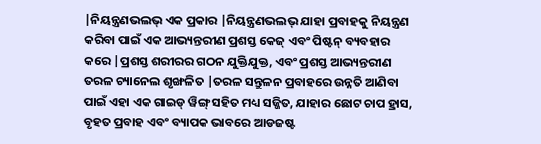|ନିୟନ୍ତ୍ରଣଭଲଭ୍ ଏକ ପ୍ରକାର |ନିୟନ୍ତ୍ରଣଭଲଭ୍ ଯାହା ପ୍ରବାହକୁ ନିୟନ୍ତ୍ରଣ କରିବା ପାଇଁ ଏକ ଆଭ୍ୟନ୍ତରୀଣ ପ୍ରଶସ୍ତ କେଜ୍ ଏବଂ ପିଷ୍ଟନ୍ ବ୍ୟବହାର କରେ |ପ୍ରଶସ୍ତ ଶରୀରର ଗଠନ ଯୁକ୍ତିଯୁକ୍ତ, ଏବଂ ପ୍ରଶସ୍ତ ଆଭ୍ୟନ୍ତରୀଣ ତରଳ ଚ୍ୟାନେଲ ଶୃଙ୍ଖଳିତ |ତରଳ ସନ୍ତୁଳନ ପ୍ରବାହରେ ଉନ୍ନତି ଆଣିବା ପାଇଁ ଏହା ଏକ ଗାଇଡ୍ ୱିଙ୍ଗ୍ ସହିତ ମଧ୍ୟ ସଜ୍ଜିତ, ଯାହାର ଛୋଟ ଚାପ ହ୍ରାସ, ବୃହତ ପ୍ରବାହ ଏବଂ ବ୍ୟାପକ ଭାବରେ ଆଡଜଷ୍ଟ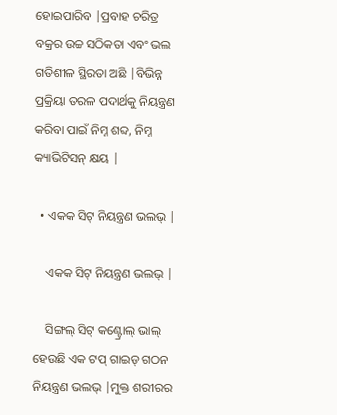ହୋଇପାରିବ |ପ୍ରବାହ ଚରିତ୍ର ବକ୍ରର ଉଚ୍ଚ ସଠିକତା ଏବଂ ଭଲ ଗତିଶୀଳ ସ୍ଥିରତା ଅଛି |ବିଭିନ୍ନ ପ୍ରକ୍ରିୟା ତରଳ ପଦାର୍ଥକୁ ନିୟନ୍ତ୍ରଣ କରିବା ପାଇଁ ନିମ୍ନ ଶବ୍ଦ, ନିମ୍ନ କ୍ୟାଭିଟିସନ୍ କ୍ଷୟ |

  • ଏକକ ସିଟ୍ ନିୟନ୍ତ୍ରଣ ଭଲଭ୍ |

    ଏକକ ସିଟ୍ ନିୟନ୍ତ୍ରଣ ଭଲଭ୍ |

    ସିଙ୍ଗଲ୍ ସିଟ୍ କଣ୍ଟ୍ରୋଲ୍ ଭାଲ୍ ହେଉଛି ଏକ ଟପ୍ ଗାଇଡ୍ ଗଠନ ନିୟନ୍ତ୍ରଣ ଭଲଭ୍ |ମୁକ୍ତ ଶରୀରର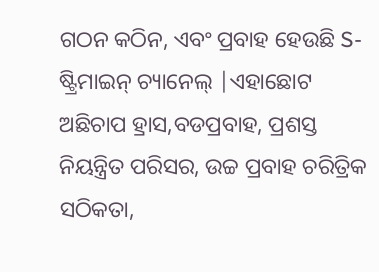ଗଠନ କଠିନ, ଏବଂ ପ୍ରବାହ ହେଉଛି S- ଷ୍ଟ୍ରିମାଇନ୍ ଚ୍ୟାନେଲ୍ |ଏହାଛୋଟ ଅଛିଚାପ ହ୍ରାସ,ବଡପ୍ରବାହ, ପ୍ରଶସ୍ତ ନିୟନ୍ତ୍ରିତ ପରିସର, ଉଚ୍ଚ ପ୍ରବାହ ଚରିତ୍ରିକ ସଠିକତା,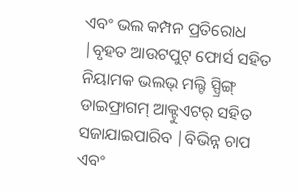ଏବଂ ଭଲ କମ୍ପନ ପ୍ରତିରୋଧ |ବୃହତ ଆଉଟପୁଟ୍ ଫୋର୍ସ ସହିତ ନିୟାମକ ଭଲଭ୍ ମଲ୍ଟି ସ୍ପ୍ରିଙ୍ଗ୍ ଡାଇଫ୍ରାଗମ୍ ଆକ୍ଟୁଏଟର୍ ସହିତ ସଜାଯାଇପାରିବ |ବିଭିନ୍ନ ଚାପ ଏବଂ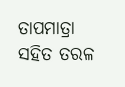ତାପମାତ୍ରା ସହିତ ତରଳ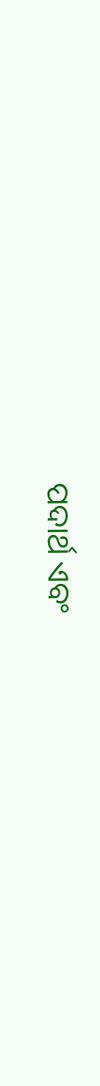ପଦାର୍ଥ ଏବଂ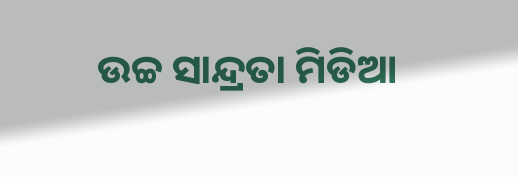ଉଚ୍ଚ ସାନ୍ଦ୍ରତା ମିଡିଆ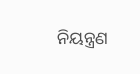ନିୟନ୍ତ୍ରଣ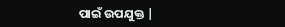ପାଇଁ ଉପଯୁକ୍ତ |